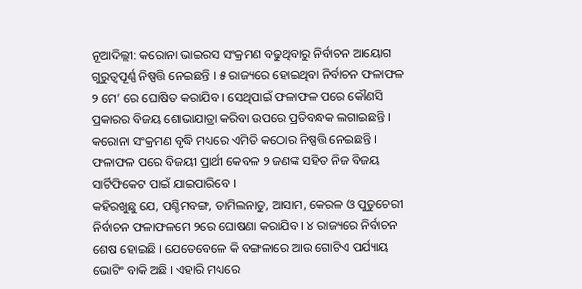ନୂଆଦିଲ୍ଲୀ: କରୋନା ଭାଇରସ ସଂକ୍ରମଣ ବଢୁଥିବାରୁ ନିର୍ବାଚନ ଆୟୋଗ ଗୁରୁତ୍ୱପୂର୍ଣ୍ଣ ନିଷ୍ପତ୍ତି ନେଇଛନ୍ତି । ୫ ରାଜ୍ୟରେ ହୋଇଥିବା ନିର୍ବାଚନ ଫଳାଫଳ ୨ ମେ’ ରେ ଘୋଷିତ କରାଯିବ । ସେଥିପାଇଁ ଫଳାଫଳ ପରେ କୌଣସି ପ୍ରକାରର ବିଜୟ ଶୋଭାଯାତ୍ରା କରିବା ଉପରେ ପ୍ରତିବନ୍ଧକ ଲଗାଇଛନ୍ତି । କରୋନା ସଂକ୍ରମଣ ବୃଦ୍ଧି ମଧ୍ୟରେ ଏମିତି କଠୋର ନିଷ୍ପତ୍ତି ନେଇଛନ୍ତି । ଫଳାଫଳ ପରେ ବିଜୟୀ ପ୍ରାର୍ଥୀ କେବଳ ୨ ଜଣଙ୍କ ସହିତ ନିଜ ବିଜୟ ସାର୍ଟିଫିକେଟ ପାଇଁ ଯାଇପାରିବେ ।
କହିରଖୁଛୁ ଯେ, ପଶ୍ଚିମବଙ୍ଗ, ତାମିଲନାଡୁ, ଆସାମ, କେରଳ ଓ ପୁଡୁଚେରୀ ନିର୍ବାଚନ ଫଳାଫଳମେ ୨ରେ ଘୋଷଣା କରାଯିବ । ୪ ରାଜ୍ୟରେ ନିର୍ବାଚନ ଶେଷ ହୋଇଛି । ଯେତେବେଳେ କି ବଙ୍ଗଳାରେ ଆଉ ଗୋଟିଏ ପର୍ଯ୍ୟାୟ ଭୋଟିଂ ବାକି ଅଛି । ଏହାରି ମଧ୍ୟରେ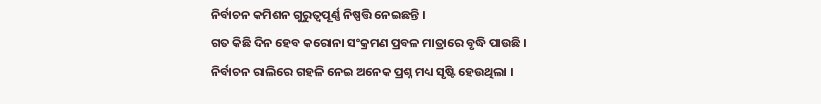ନିର୍ବାଚନ କମିଶନ ଗୁରୁତ୍ୱପୂର୍ଣ୍ଣ ନିଷ୍ପତ୍ତି ନେଇଛନ୍ତି ।
ଗତ କିଛି ଦିନ ହେବ କରୋନା ସଂକ୍ରମଣ ପ୍ରବଳ ମାତ୍ରାରେ ବୃଦ୍ଧି ପାଉଛି । ନିର୍ବାଚନ ରାଲିରେ ଗହଳି ନେଇ ଅନେକ ପ୍ରଶ୍ନ ମଧ୍ୟ ସୃଷ୍ଟି ହେଉଥିଲା ।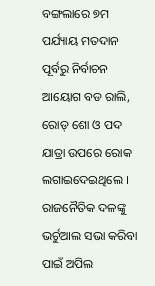ବଙ୍ଗଲାରେ ୭ମ ପର୍ଯ୍ୟାୟ ମତଦାନ ପୂର୍ବରୁ ନିର୍ବାଚନ ଆୟୋଗ ବଡ ରାଲି, ରୋଡ୍ ଶୋ ଓ ପଦ ଯାତ୍ରା ଉପରେ ରୋକ ଲଗାଇଦେଇଥିଲେ । ରାଜନୈତିକ ଦଳଙ୍କୁ ଭର୍ଚୁଆଲ ସଭା କରିବା ପାଇଁ ଅପିଲ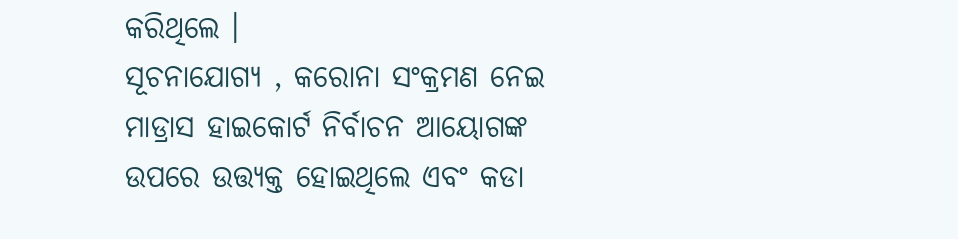କରିଥିଲେ ।
ସୂଚନାଯୋଗ୍ୟ , କରୋନା ସଂକ୍ରମଣ ନେଇ ମାଡ୍ରାସ ହାଇକୋର୍ଟ ନିର୍ବାଚନ ଆୟୋଗଙ୍କ ଉପରେ ଉତ୍ତ୍ୟକ୍ତ ହୋଇଥିଲେ ଏବଂ କଡା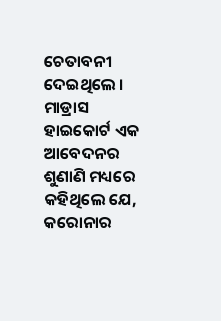ଚେତାବନୀ ଦେଇଥିଲେ । ମାଡ୍ରାସ ହାଇକୋର୍ଟ ଏକ ଆବେଦନର ଶୁଣାଣି ମଧ୍ୟରେ କହିଥିଲେ ଯେ, କରୋନାର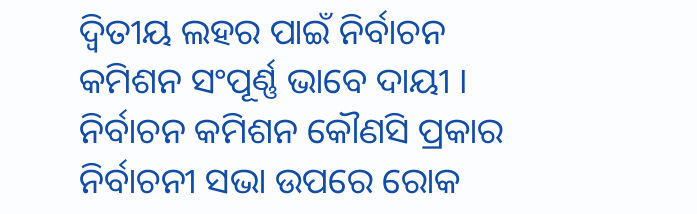ଦ୍ୱିତୀୟ ଲହର ପାଇଁ ନିର୍ବାଚନ କମିଶନ ସଂପୂର୍ଣ୍ଣ ଭାବେ ଦାୟୀ । ନିର୍ବାଚନ କମିଶନ କୌଣସି ପ୍ରକାର ନିର୍ବାଚନୀ ସଭା ଉପରେ ରୋକ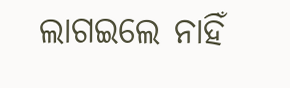ଲାଗଇଲେ ନାହିଁ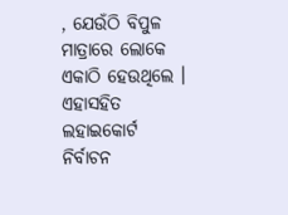, ଯେଉଁଠି ବିପୁଳ ମାତ୍ରାରେ ଲୋକେ ଏକାଠି ହେଉଥିଲେ । ଏହାସହିତ ଲହାଇକୋର୍ଟ ନିର୍ବାଚନ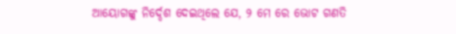ଆୟୋଗଙ୍କୁ ନିର୍ଦ୍ଦେଶ ଦେଇଥିଲେ ଯେ, ୨ ମେ ରେ ଭୋଟ ଗଣତି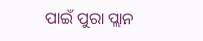ପାଇଁ ପୁରା ପ୍ଲାନ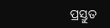ପ୍ରସ୍ତୁତ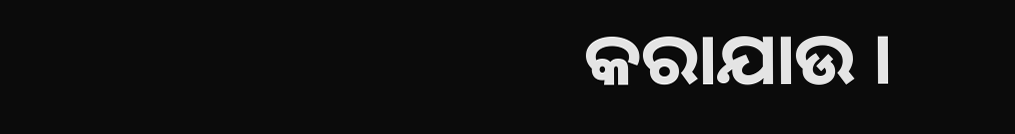କରାଯାଉ ।